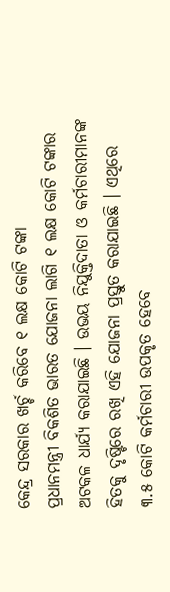କେନ୍ଦ୍ର ସରକାର ଖର୍ଚ୍ଚ କରିବେ ୧ ଲକ୍ଷ କୋଟି ଟଙ୍କା
ପ୍ରଧାନମନ୍ତ୍ରୀ ବିକଶିତ ଭାରତ ଯୋଜନା ଲାଗି ୧ ଲକ୍ଷ କୋଟି ଟଙ୍କାର ଅଟକଳ ଧାର୍ଯ୍ୟ କରାଯାଇଛି । ଉଭୟ ନିଯୁକ୍ତିଦାତା ଓ କର୍ମଚାରୀମାନଙ୍କ ହିତକୁ ଦୃଷ୍ଟିରେ ରଖି ଏହି ଯୋଜନା ପ୍ରସ୍ତୁତ କରାଯାଇଛି । ଏଥିରେ ୩.୫ କୋଟି କର୍ମଚାରୀ ଉପକୃତ ହେବେ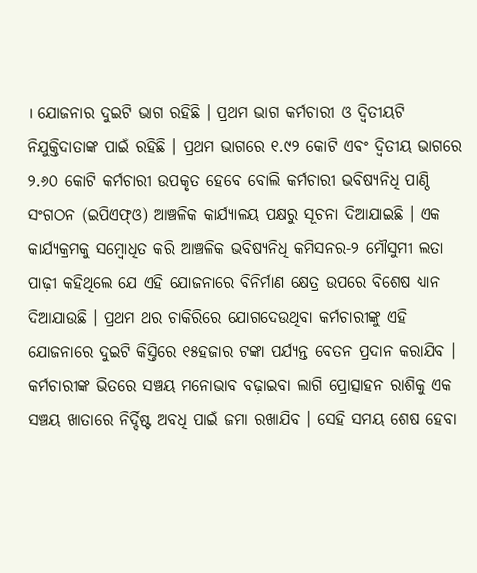। ଯୋଜନାର ଦୁଇଟି ଭାଗ ରହିଛି । ପ୍ରଥମ ଭାଗ କର୍ମଚାରୀ ଓ ଦ୍ୱିତୀୟଟି ନିଯୁକ୍ତିଦାତାଙ୍କ ପାଇଁ ରହିଛି । ପ୍ରଥମ ଭାଗରେ ୧.୯୨ କୋଟି ଏବଂ ଦ୍ୱିତୀୟ ଭାଗରେ ୨.୬୦ କୋଟି କର୍ମଚାରୀ ଉପକୃତ ହେବେ ବୋଲି କର୍ମଚାରୀ ଭବିଷ୍ୟନିଧି ପାଣ୍ଠି ସଂଗଠନ (ଇପିଏଫ୍ଓ) ଆଞ୍ଚଳିକ କାର୍ଯ୍ୟାଳୟ ପକ୍ଷରୁ ସୂଚନା ଦିଆଯାଇଛି । ଏକ କାର୍ଯ୍ୟକ୍ରମକୁ ସମ୍ବୋଧିତ କରି ଆଞ୍ଚଳିକ ଭବିଷ୍ୟନିଧି କମିସନର-୨ ମୌସୁମୀ ଲତା ପାଢ଼ୀ କହିଥିଲେ ଯେ ଏହି ଯୋଜନାରେ ବିନିର୍ମାଣ କ୍ଷେତ୍ର ଉପରେ ବିଶେଷ ଧ୍ୟାନ ଦିଆଯାଉଛି । ପ୍ରଥମ ଥର ଚାକିରିରେ ଯୋଗଦେଉଥିବା କର୍ମଚାରୀଙ୍କୁ ଏହି ଯୋଜନାରେ ଦୁଇଟି କିସ୍ତିରେ ୧୫ହଜାର ଟଙ୍କା ପର୍ଯ୍ୟନ୍ତ ବେତନ ପ୍ରଦାନ କରାଯିବ । କର୍ମଚାରୀଙ୍କ ଭିତରେ ସଞ୍ଚୟ ମନୋଭାବ ବଢ଼ାଇବା ଲାଗି ପ୍ରୋତ୍ସାହନ ରାଶିକୁ ଏକ ସଞ୍ଚୟ ଖାତାରେ ନିର୍ଦ୍ଦିଷ୍ଟ ଅବଧି ପାଇଁ ଜମା ରଖାଯିବ । ସେହି ସମୟ ଶେଷ ହେବା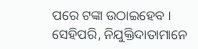ପରେ ଟଙ୍କା ଉଠାଇହେବ । ସେହିପରି, ନିଯୁକ୍ତିଦାତାମାନେ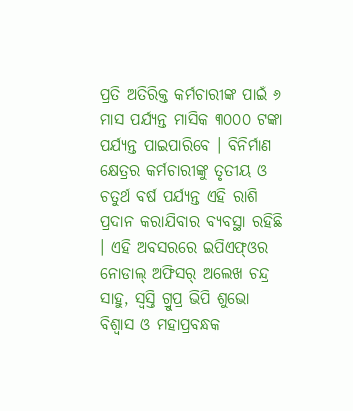ପ୍ରତି ଅତିରିକ୍ତ କର୍ମଚାରୀଙ୍କ ପାଇଁ ୬ ମାସ ପର୍ଯ୍ୟନ୍ତ ମାସିକ ୩୦୦୦ ଟଙ୍କା ପର୍ଯ୍ୟନ୍ତ ପାଇପାରିବେ । ବିନିର୍ମାଣ କ୍ଷେତ୍ରର କର୍ମଚାରୀଙ୍କୁ ତୃତୀୟ ଓ ଚତୁର୍ଥ ବର୍ଷ ପର୍ଯ୍ୟନ୍ତ ଏହି ରାଶି ପ୍ରଦାନ କରାଯିବାର ବ୍ୟବସ୍ଥା ରହିଛି । ଏହି ଅବସରରେ ଇପିଏଫ୍ଓର ନୋଡାଲ୍ ଅଫିସର୍ ଅଲେଖ ଚନ୍ଦ୍ର ସାହୁ, ସ୍ୱସ୍ତି ଗ୍ରୁପ୍ର ଭିପି ଶୁଭୋ ବିଶ୍ବାସ ଓ ମହାପ୍ରବନ୍ଧକ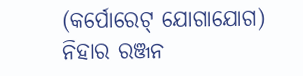(କର୍ପୋରେଟ୍ ଯୋଗାଯୋଗ) ନିହାର ରଞ୍ଜନ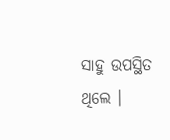ସାହୁ ଉପସ୍ଥିତ ଥିଲେ ।